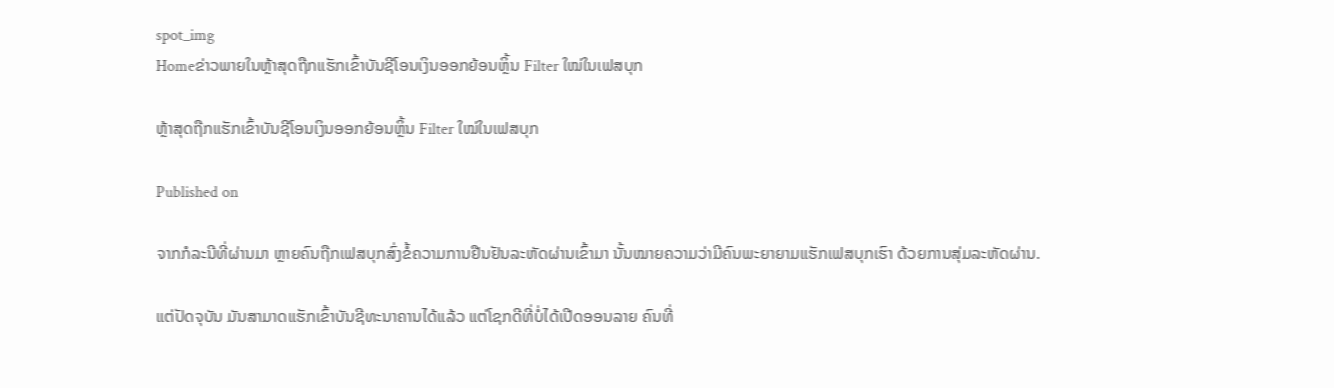spot_img
Homeຂ່າວພາຍໃນຫຼ້າສຸດຖືກແຮັກເຂົ້າບັນຊີໂອນເງິນອອກຍ້ອນຫຼິ້ນ Filter ໃໝ່ໃນເຟສບຸກ

ຫຼ້າສຸດຖືກແຮັກເຂົ້າບັນຊີໂອນເງິນອອກຍ້ອນຫຼິ້ນ Filter ໃໝ່ໃນເຟສບຸກ

Published on

ຈາກກໍລະນີທີ່ຜ່ານມາ ຫຼາຍຄົນຖືກເຟສບຸກສົ່ງຂໍ້ຄວາມການຢືນຢັນລະຫັດຜ່ານເຂົ້າມາ ນັ້ນໝາຍຄວາມວ່າມີຄົນພະຍາຍາມແຮັກເຟສບຸກເຮົາ ດ້ວຍການສຸ່ມລະຫັດຜ່ານ.

ແຕ່ປັດຈຸບັນ ມັນສາມາດແຮັກເຂົ້າບັນຊີທະນາຄານໄດ້ແລ້ວ ແຕ່ໂຊກດີທີ່ບໍ່ໄດ້ເປີດອອນລາຍ ຄົນທີ່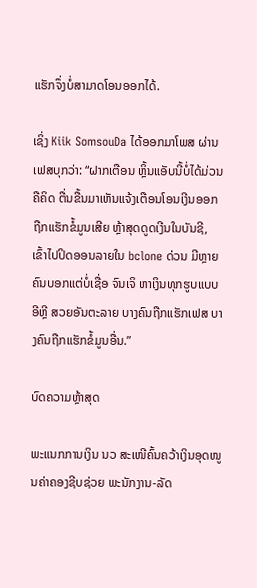ແຮັກຈຶ່ງບໍ່ສາມາດໂອນອອກໄດ້.

ເຊິ່ງ Kiik SomsouDa ໄດ້ອອກມາໂພສ ຜ່ານເຟສບຸກວ່າ: “ຝາກເຕືອນ ຫຼິ້ນແອັບນີ້ບໍ່ໄດ້ມ່ວນຄືຄິດ ຕື່ນຂື້ນມາເຫັນແຈ້ງເຕືອນໂອນເງີນອອກ ຖືກແຮັກຂໍ້ມູນເສີຍ ຫຼ້າສຸດດູດເງີນໃນບັນຊີ, ເຂົ້າໄປປິດອອນລາຍໃນ bclone ດ່ວນ ມີຫຼາຍຄົນບອກແຕ່ບໍ່ເຊື່ອ ຈົນເຈິ ຫາເງິນທຸກຮູບແບບອີຫຼີ ສວຍອັນຕະລາຍ ບາງຄົນຖືກແຮັກເຟສ ບາງຄົນຖືກແຮັກຂໍ້ມູນອື່ນ.”

ບົດຄວາມຫຼ້າສຸດ

ພະແນກການເງິນ ນວ ສະເໜີຄົ້ນຄວ້າເງິນອຸດໜູນຄ່າຄອງຊີບຊ່ວຍ ພະນັກງານ-ລັດ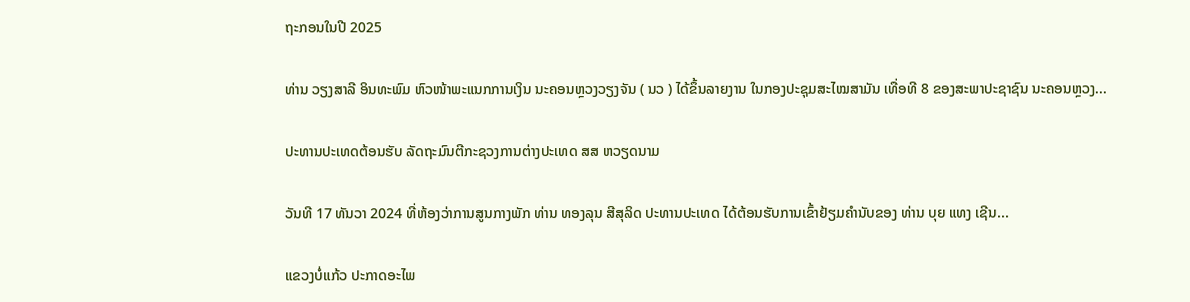ຖະກອນໃນປີ 2025

ທ່ານ ວຽງສາລີ ອິນທະພົມ ຫົວໜ້າພະແນກການເງິນ ນະຄອນຫຼວງວຽງຈັນ ( ນວ ) ໄດ້ຂຶ້ນລາຍງານ ໃນກອງປະຊຸມສະໄໝສາມັນ ເທື່ອທີ 8 ຂອງສະພາປະຊາຊົນ ນະຄອນຫຼວງ...

ປະທານປະເທດຕ້ອນຮັບ ລັດຖະມົນຕີກະຊວງການຕ່າງປະເທດ ສສ ຫວຽດນາມ

ວັນທີ 17 ທັນວາ 2024 ທີ່ຫ້ອງວ່າການສູນກາງພັກ ທ່ານ ທອງລຸນ ສີສຸລິດ ປະທານປະເທດ ໄດ້ຕ້ອນຮັບການເຂົ້າຢ້ຽມຄຳນັບຂອງ ທ່ານ ບຸຍ ແທງ ເຊີນ...

ແຂວງບໍ່ແກ້ວ ປະກາດອະໄພ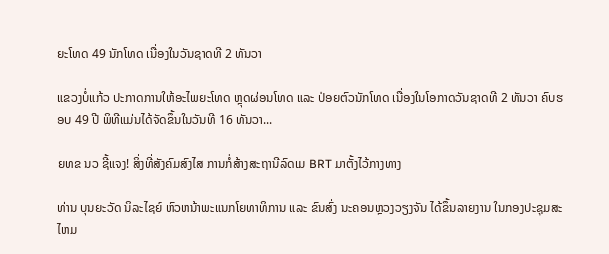ຍະໂທດ 49 ນັກໂທດ ເນື່ອງໃນວັນຊາດທີ 2 ທັນວາ

ແຂວງບໍ່ແກ້ວ ປະກາດການໃຫ້ອະໄພຍະໂທດ ຫຼຸດຜ່ອນໂທດ ແລະ ປ່ອຍຕົວນັກໂທດ ເນື່ອງໃນໂອກາດວັນຊາດທີ 2 ທັນວາ ຄົບຮອບ 49 ປີ ພິທີແມ່ນໄດ້ຈັດຂຶ້ນໃນວັນທີ 16 ທັນວາ...

ຍທຂ ນວ ຊີ້ແຈງ! ສິ່ງທີ່ສັງຄົມສົງໄສ ການກໍ່ສ້າງສະຖານີລົດເມ BRT ມາຕັ້ງໄວ້ກາງທາງ

ທ່ານ ບຸນຍະວັດ ນິລະໄຊຍ໌ ຫົວຫນ້າພະແນກໂຍທາທິການ ແລະ ຂົນສົ່ງ ນະຄອນຫຼວງວຽງຈັນ ໄດ້ຂຶ້ນລາຍງານ ໃນກອງປະຊຸມສະໄຫມ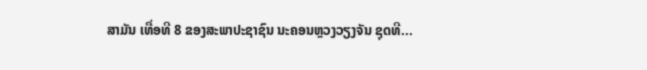ສາມັນ ເທື່ອທີ 8 ຂອງສະພາປະຊາຊົນ ນະຄອນຫຼວງວຽງຈັນ ຊຸດທີ...